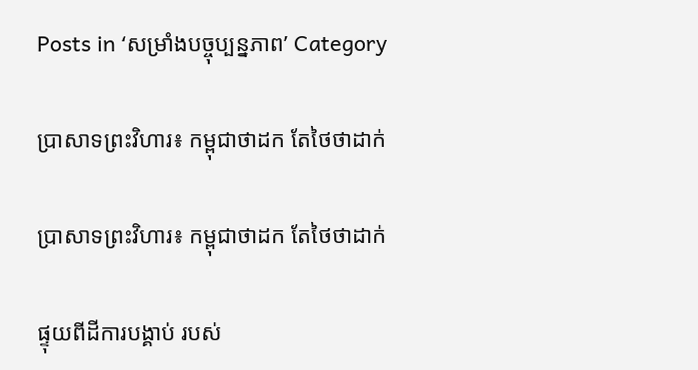Posts in ‘សម្រាំងបច្ចុប្បន្នភាព’ Category

ប្រាសាទព្រះវិហារ៖ កម្ពុជាថាដក តែថៃថាដាក់

ប្រាសាទព្រះវិហារ៖ កម្ពុជាថាដក តែថៃថាដាក់

ផ្ទុយពីដីការបង្គាប់ របស់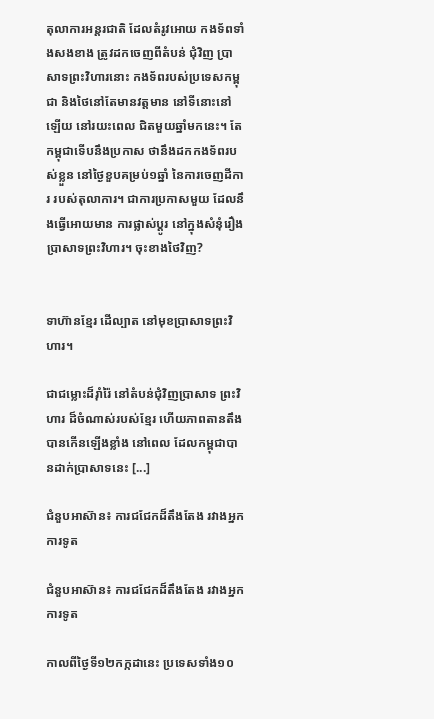តុលាការអន្តរជាតិ ដែលតំរូវអោយ កងទ័ពទាំងសងខាង ត្រូវដកចេញពីតំបន់ ជុំវិញ ប្រាសាទព្រះវិហារនោះ កងទ័ពរបស់ប្រទេសកម្ពុជា និងថៃនៅតែមានវត្តមាន នៅទីនោះនៅឡើយ នៅរយះពេល ជិតមួយឆ្នាំមកនេះ។ តែកម្ពុជាទើបនឹងប្រកាស ថានឹងដកកងទ័ពរបស់ខ្លួន នៅថ្ងៃខួបគម្រប់១ឆ្នាំ នៃការចេញដីការ របស់តុលាការ។ ជាការប្រកាសមួយ ដែលនឹងធ្វើអោយមាន ការផ្លាស់ប្ដូរ នៅក្នុងសំនុំរឿង ប្រាសាទព្រះវិហារ។ ចុះខាងថៃវិញ?


ទាហ៊ានខ្មែរ ដើល្បាត នៅមុខប្រាសាទព្រះវិហារ។

ជាជម្លោះដ៏រ៉ាំរ៉ៃ នៅតំបន់ជុំវិញប្រាសាទ ព្រះវិហារ ដ៏ចំណាស់របស់ខ្មែរ ហើយភាពតានតឹង បានកើនឡើងខ្លាំង នៅពេល ដែលកម្ពុជាបានដាក់ប្រាសាទនេះ [...]

ជំនួបអាស៊ាន៖ ការជជែកដ៏តឹងតែង រវាងអ្នកការទូត

ជំនួបអាស៊ាន៖ ការជជែកដ៏តឹងតែង រវាងអ្នកការទូត

កាលពីថ្ងៃទី១២កក្កដានេះ ប្រទេសទាំង១០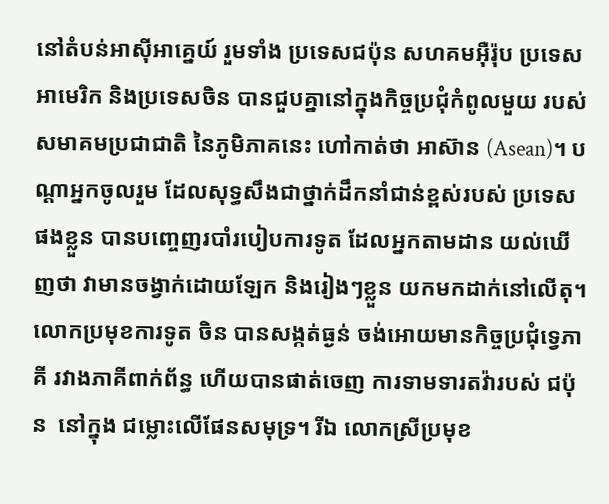នៅតំបន់អាស៊ីអាគ្នេយ៍ រួមទាំង ប្រទេសជប៉ុន សហគមអ៊ឺរ៉ុប ប្រទេសអាមេរិក និងប្រទេសចិន បានជួបគ្នានៅក្នុងកិច្ចប្រជុំកំពូលមួយ របស់សមាគមប្រជាជាតិ នៃភូមិភាគនេះ ហៅកាត់ថា អាស៊ាន (Asean)។ បណ្ដាអ្នកចូលរួម ដែលសុទ្ធសឹងជាថ្នាក់ដឹកនាំជាន់ខ្ពស់របស់ ប្រទេសផងខ្លួន បានបញ្ចេញរបាំរបៀបការទូត ដែលអ្នកតាមដាន យល់ឃើញថា វាមានចង្វាក់ដោយឡែក និងរៀងៗខ្លួន យកមកដាក់នៅលើតុ។ លោកប្រមុខការទូត ចិន បានសង្កត់ធ្ងន់ ចង់អោយមានកិច្ចប្រជុំទ្វេភាគី រវាងភាគីពាក់ព័ន្ធ ហើយបានផាត់ចេញ ការទាមទារតវ៉ារបស់ ជប៉ុន  នៅក្នុង ជម្លោះលើផែនសមុទ្រ។ រីឯ លោកស្រីប្រមុខ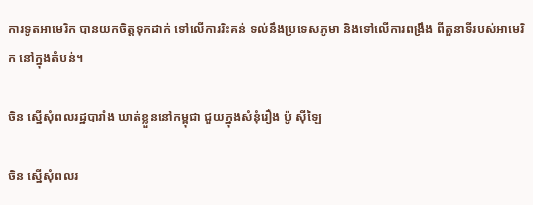ការទូតអាមេរិក បានយកចិត្តទុកដាក់ ទៅលើការរិះគន់ ទល់នឹងប្រទេសភូមា និងទៅលើការពង្រឹង ពីតួនាទីរបស់អាមេរិក នៅក្នុងតំបន់។

ចិន ស្នើសុំពលរដ្ឋបារាំង ឃាត់ខ្លួននៅកម្ពុជា ជួយក្នុងសំនុំរឿង ប៉ូ ស៊ីឡៃ

ចិន ស្នើសុំពលរ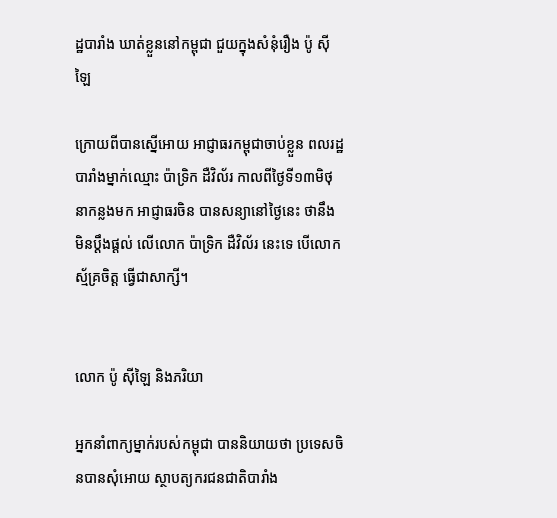ដ្ឋបារាំង ឃាត់ខ្លួននៅកម្ពុជា ជួយក្នុងសំនុំរឿង ប៉ូ ស៊ីឡៃ

ក្រោយពីបានស្នើអោយ អាជ្ញាធរកម្ពុជាចាប់ខ្លួន ពលរដ្ឋបារាំងម្នាក់ឈ្មោះ ប៉ាទ្រិក ដឺវិល័រ កាលពីថ្ងៃទី១៣មិថុនាកន្លងមក អាជ្ញាធរចិន បានសន្យានៅថ្ងៃនេះ ថានឹងមិនប្ដឹងផ្ដល់ លើលោក ប៉ាទ្រិក ដឺវិល័រ នេះទេ បើលោកស្ម័គ្រចិត្ត ធ្វើជាសាក្សី។


លោក ប៉ូ ស៊ីឡៃ និងភរិយា

អ្នកនាំពាក្យម្នាក់របស់កម្ពុជា បាននិយាយថា ប្រទេសចិនបានសុំអោយ ស្ថាបត្យករជនជាតិបារាំង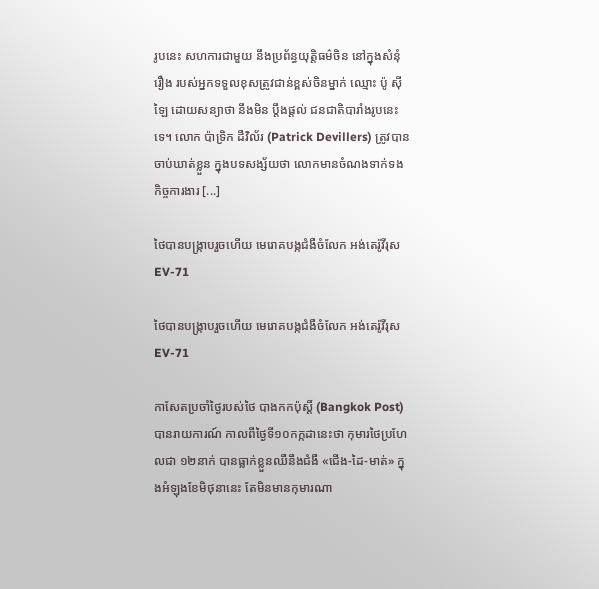រូបនេះ សហការជាមួយ នឹងប្រព័ន្ធយុត្តិធម៌ចិន នៅក្នុងសំនុំរឿង របស់អ្នកទទួលខុសត្រូវជាន់ខ្ពស់ចិនម្នាក់ ឈ្មោះ ប៉ូ ស៊ីឡៃ ដោយសន្យាថា នឹងមិន ប្ដឹងផ្ដល់ ជនជាតិបារាំងរូបនេះទេ។ លោក ប៉ាទ្រិក ដឺវិល័រ (Patrick Devillers) ត្រូវបានចាប់ឃាត់ខ្លួន ក្នុងបទសង្ស័យថា លោកមានចំណងទាក់ទង កិច្ចការងារ [...]

ថៃបានបង្ក្រាបរួចហើយ មេរោគបង្កជំងឺចំលែក អង់តេរ៉ូវីរុស EV-71

ថៃបានបង្ក្រាបរួចហើយ មេរោគបង្កជំងឺចំលែក អង់តេរ៉ូវីរុស EV-71

កាសែតប្រចាំថ្ងៃរបស់ថៃ បាងកកប៉ុស្ដិ៍ (Bangkok Post) បានរាយការណ៍ កាលពីថ្ងៃទី១០កក្កដានេះថា កុមារថៃប្រហែលជា ១២នាក់ បានធ្លាក់ខ្លួនឈឺនឹងជំងឺ «ជើង-ដៃ-មាត់» ក្នុងអំឡុងខែមិថុនានេះ តែមិនមានកុមារណា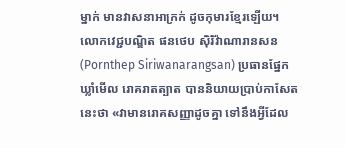ម្នាក់ មានវាសនាអាក្រក់ ដូចកុមារខ្មែរឡើយ។ លោកវេជ្ជបណ្ឌិត ផនថេប ស៊ិរិវ៉ាណារានសន (Pornthep Siriwanarangsan) ប្រធានផ្នែកឃ្លាំមើល រោគរាតត្បាត បាននិយាយប្រាប់កាសែតនេះថា «វាមានរោគសញ្ញាដូចគ្នា ទៅនឹងអ្វីដែល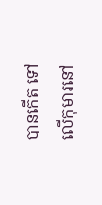បានកើត ទៅលើកុមារនៅ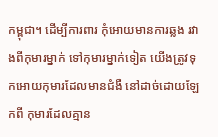កម្ពុជា។ ដើម្បីការពារ កុំអោយមានការឆ្លង រវាងពីកុមារម្នាក់ ទៅកុមារម្នាក់ទៀត យើងត្រូវទុកអោយកុមារដែលមានជំងឺ នៅដាច់ដោយឡែកពី កុមារដែលគ្មាន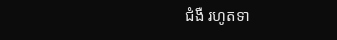ជំងឺ រហូតទា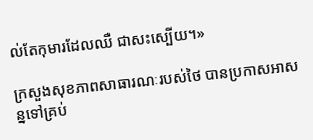ល់តែកុមារដែលឈឺ ជាសះស្បើយ។»

ក្រសួងសុខភាពសាធារណៈរបស់ថៃ បានប្រកាសអាសន្នទៅគ្រប់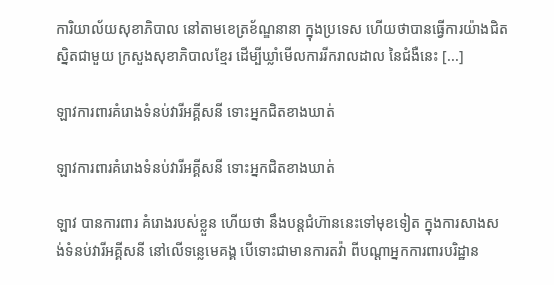ការិយាល័យសុខាភិបាល នៅតាមខេត្រខ័ណ្ឌនានា ក្នុងប្រទេស ហើយថាបានធ្វើការយ៉ាងជិតស្និតជាមួយ ក្រសួងសុខាភិបាលខ្មែរ ដើម្បីឃ្លាំមើលការរីករាលដាល នៃជំងឺនេះ [...]

ឡាវការពារគំរោងទំនប់វារីអគ្គីសនី ទោះអ្នកជិតខាងឃាត់

ឡាវការពារគំរោងទំនប់វារីអគ្គីសនី ទោះអ្នកជិតខាងឃាត់

ឡាវ បានការពារ គំរោងរបស់ខ្លួន ហើយថា នឹងបន្តជំហ៊ាននេះទៅមុខទៀត ក្នុងការសាងសង់ទំនប់វារីអគ្គីសនី នៅលើទន្លេមេគង្គ បើទោះជាមានការតវ៉ា ពីបណ្ដាអ្នកការពារបរិដ្ឋាន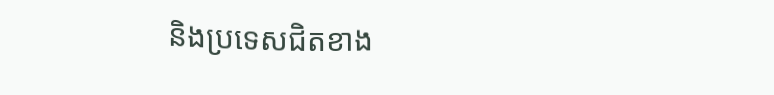និងប្រទេសជិតខាង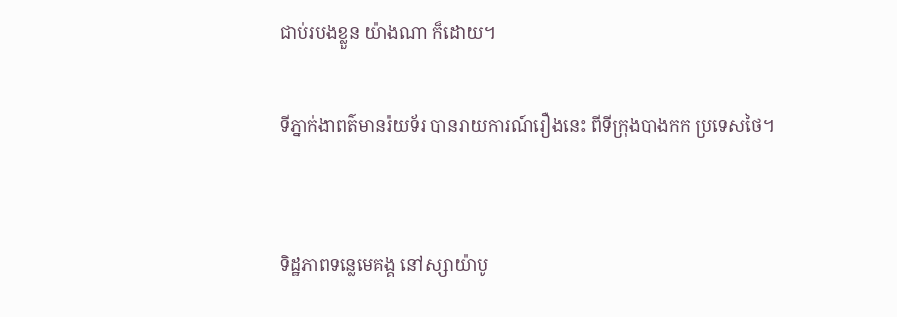ជាប់របងខ្លួន យ៉ាងណា ក៏ដោយ។

ទីភ្នាក់ងាពត៌មានរ៉យទ័រ បានរាយការណ៍រឿងនេះ ពីទីក្រុងបាងកក ប្រទេសថៃ។


ទិដ្ឋភាពទន្លេមេគង្គ នៅស្សាយ៉ាបូ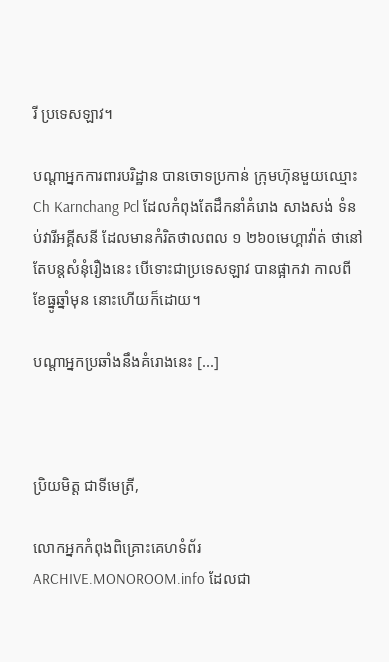រី ប្រទេសឡាវ។

បណ្ដាអ្នកការពារបរិដ្ឋាន បានចោទប្រកាន់ ក្រុមហ៊ុនមួយឈ្មោះ Ch Karnchang Pcl ដែលកំពុងតែដឹកនាំគំរោង សាងសង់ ទំនប់វារីអគ្គីសនី ដែលមានកំរិតថាលពល ១ ២៦០មេហ្គាវ៉ាត់ ថានៅតែបន្តសំនុំរឿងនេះ បើទោះជាប្រទេសឡាវ បានផ្អាកវា កាលពីខែធ្នូឆ្នាំមុន នោះហើយក៏ដោយ។

បណ្ដាអ្នកប្រឆាំងនឹងគំរោងនេះ [...]



ប្រិយមិត្ត ជាទីមេត្រី,

លោកអ្នកកំពុងពិគ្រោះគេហទំព័រ ARCHIVE.MONOROOM.info ដែលជា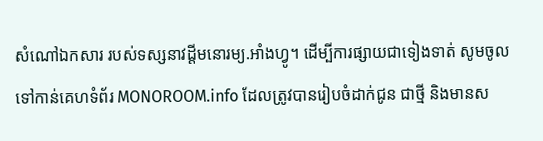សំណៅឯកសារ របស់ទស្សនាវដ្ដីមនោរម្យ.អាំងហ្វូ។ ដើម្បីការផ្សាយជាទៀងទាត់ សូមចូលទៅកាន់គេហទំព័រ MONOROOM.info ដែលត្រូវបានរៀបចំដាក់ជូន ជាថ្មី និងមានស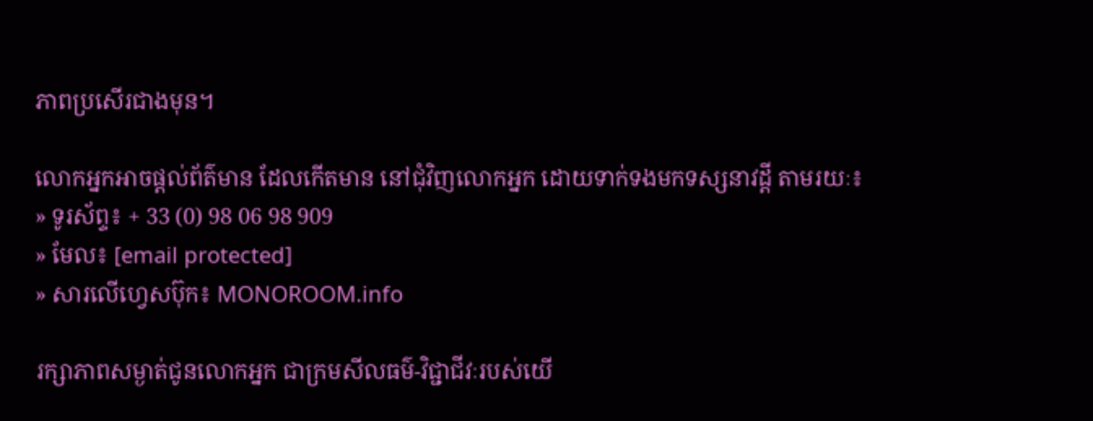ភាពប្រសើរជាងមុន។

លោកអ្នកអាចផ្ដល់ព័ត៌មាន ដែលកើតមាន នៅជុំវិញលោកអ្នក ដោយទាក់ទងមកទស្សនាវដ្ដី តាមរយៈ៖
» ទូរស័ព្ទ៖ + 33 (0) 98 06 98 909
» មែល៖ [email protected]
» សារលើហ្វេសប៊ុក៖ MONOROOM.info

រក្សាភាពសម្ងាត់ជូនលោកអ្នក ជាក្រមសីលធម៌-វិជ្ជាជីវៈរបស់យើ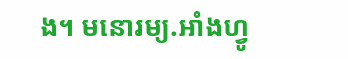ង។ មនោរម្យ.អាំងហ្វូ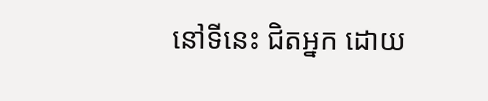នៅទីនេះ ជិតអ្នក ដោយ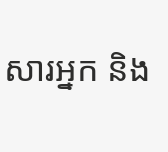សារអ្នក និង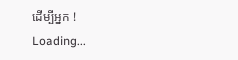ដើម្បីអ្នក !
Loading...